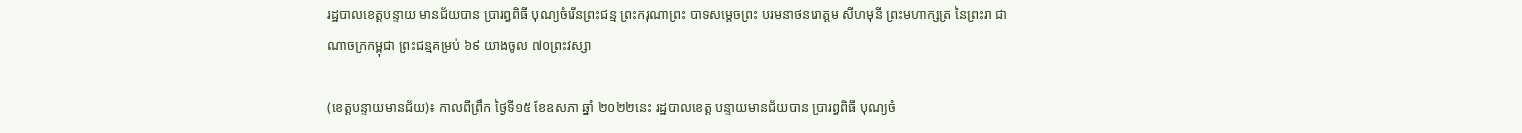រដ្ឋបាលខេត្តបន្ទាយ មានជ័យបាន ប្រារព្ធពិធី បុណ្យចំរើនព្រះជន្ម ព្រះករុណាព្រះ បាទសម្តេចព្រះ បរមនាថនរោត្តម សីហមុនី ព្រះមហាក្សត្រ នៃព្រះរា ជាណាចក្រកម្ពុជា ព្រះជន្មគម្រប់ ៦៩ យាងចូល ៧០ព្រះវស្សា

(ខេត្តបន្ទាយមានជ័យ)៖ កាលពីព្រឹក ថ្ងៃទី១៥ ខែឧសភា ឆ្នាំ ២០២២នេះ រដ្ឋបាលខេត្ត បន្ទាយមានជ័យបាន ប្រារព្ធពិធី បុណ្យចំ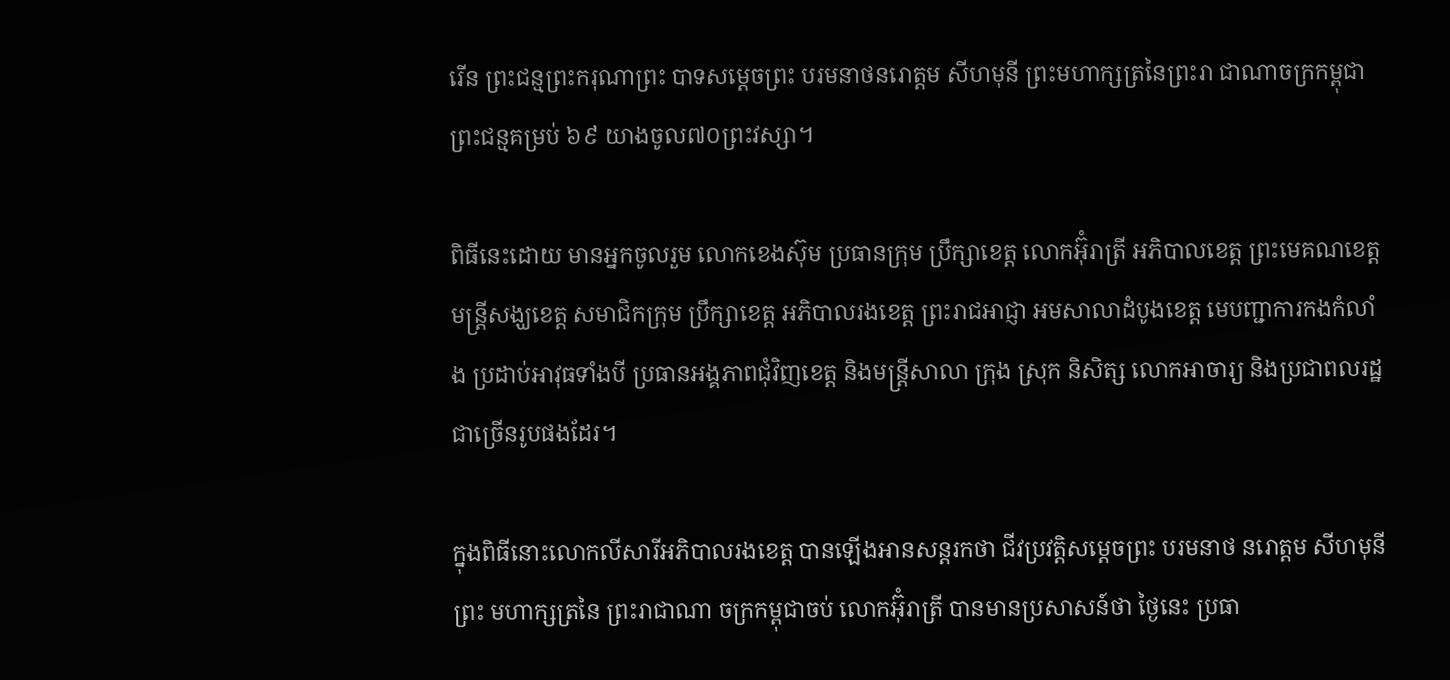រើន ព្រះជន្មព្រះករុណាព្រះ បាទសម្តេចព្រះ បរមនាថនរោត្តម សីហមុនី ព្រះមហាក្សត្រនៃព្រះរា ជាណាចក្រកម្ពុជា ព្រះជន្មគម្រប់ ៦៩ យាងចូល៧០ព្រះវស្សា។

ពិធីនេះដោយ មានអ្នកចូលរួម លោកខេងស៊ុម ប្រធានក្រុម ប្រឹក្សាខេត្ត លោកអ៊ុំរាត្រី អភិបាលខេត្ត ព្រះមេគណខេត្ត មន្រ្តីសង្ឃខេត្ត សមាជិកក្រុម ប្រឹក្សាខេត្ត អភិបាលរងខេត្ត ព្រះរាជអាជ្ញា អមសាលាដំបូងខេត្ត មេបញ្ជាការកងកំលាំង ប្រដាប់អាវុធទាំងបី ប្រធានអង្គភាពជុំវិញខេត្ត និងមន្រ្តីសាលា ក្រុង ស្រុក និសិត្ស លោកអាចារ្យ និងប្រជាពលរដ្ឋ ជាច្រើនរូបផងដែរ។

ក្នុងពិធីនោះលោកលីសារីអភិបាលរងខេត្ត បានឡើងអានសន្តរកថា ជីវប្រវត្តិសម្តេចព្រះ បរមនាថ នរោត្តម សីហមុនីព្រះ មហាក្សត្រនៃ ព្រះរាជាណា ចក្រកម្ពុជាចប់ លោកអ៊ុំរាត្រី បានមានប្រសាសន៍ថា ថ្ងៃនេះ ប្រធា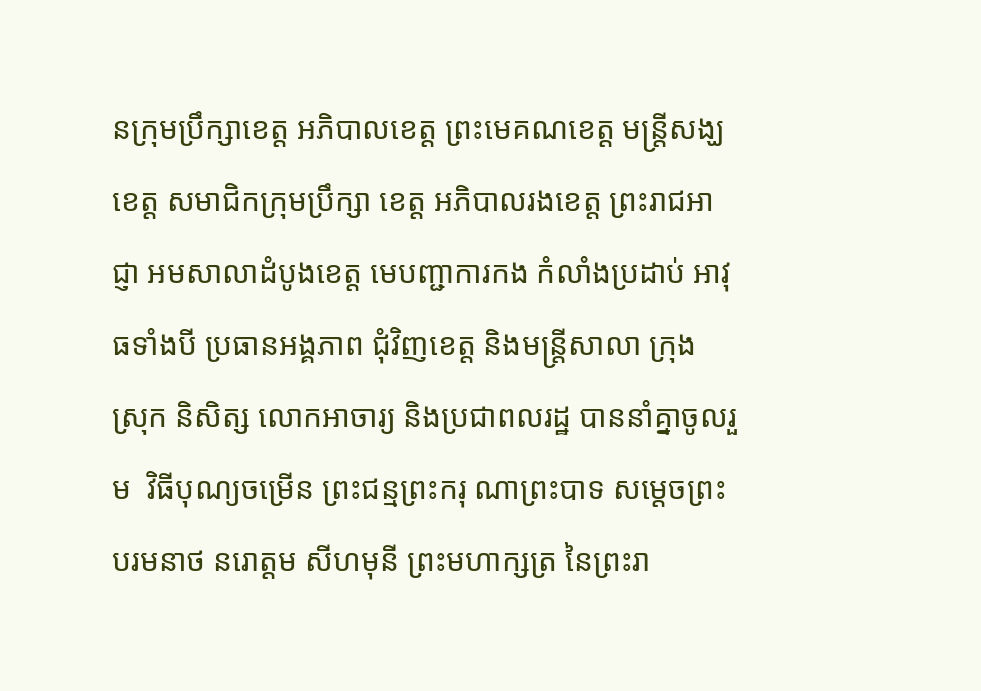នក្រុមប្រឹក្សាខេត្ត អភិបាលខេត្ត ព្រះមេគណខេត្ត មន្រ្តីសង្ឃខេត្ត សមាជិកក្រុមប្រឹក្សា ខេត្ត អភិបាលរងខេត្ត ព្រះរាជអាជ្ញា អមសាលាដំបូងខេត្ត មេបញ្ជាការកង កំលាំងប្រដាប់ អាវុធទាំងបី ប្រធានអង្គភាព ជុំវិញខេត្ត និងមន្រ្តីសាលា ក្រុង ស្រុក និសិត្ស លោកអាចារ្យ និងប្រជាពលរដ្ឋ បាននាំគ្នាចូលរួម  វិធីបុណ្យចម្រើន ព្រះជន្មព្រះករុ ណាព្រះបាទ សម្តេចព្រះបរមនាថ នរោត្តម សីហមុនី ព្រះមហាក្សត្រ នៃព្រះរា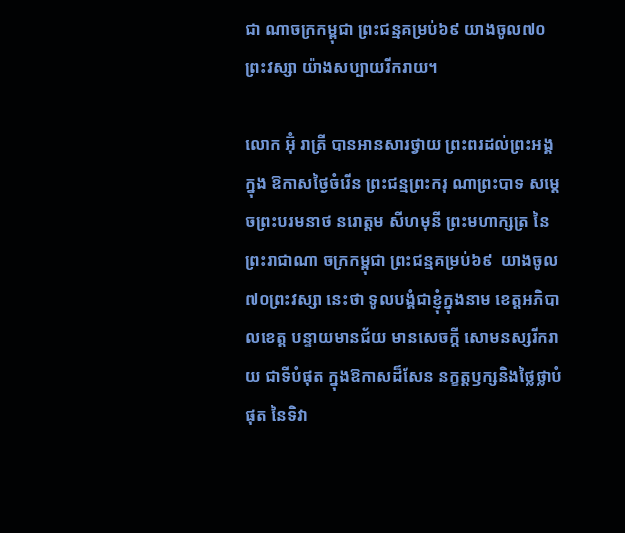ជា ណាចក្រកម្ពុជា ព្រះជន្មគម្រប់៦៩ យាងចូល៧០ព្រះវស្សា យ៉ាងសប្បាយរីករាយ។

លោក អ៊ុំ រាត្រី បានអានសារថ្វាយ ព្រះពរដល់ព្រះអង្គក្នុង ឱកាសថ្ងៃចំរើន ព្រះជន្មព្រះករុ ណាព្រះបាទ សម្តេចព្រះបរមនាថ នរោត្តម សីហមុនី ព្រះមហាក្សត្រ នៃព្រះរាជាណា ចក្រកម្ពុជា ព្រះជន្មគម្រប់៦៩  យាងចូល៧០ព្រះវស្សា នេះថា ទូលបង្គំជាខ្ញុំក្នុងនាម ខេត្តអភិបាលខេត្ត បន្ទាយមានជ័យ មានសេចក្តី សោមនស្សរីករាយ ជាទីបំផុត ក្នុងឱកាសដ៏សែន នក្ខត្តឫក្សនិងថ្លៃថ្លាបំផុត នៃទិវា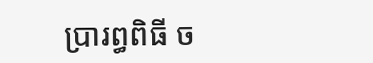ប្រារព្ធពិធី ច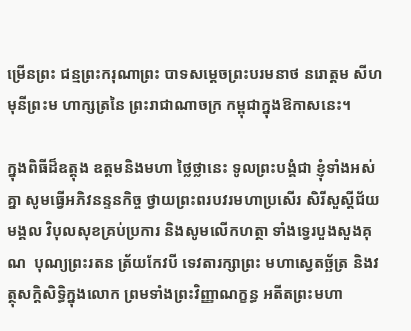ម្រើនព្រះ ជន្មព្រះករុណាព្រះ បាទសម្តេចព្រះបរមនាថ នរោត្តម សីហមុនីព្រះម ហាក្សត្រនៃ ព្រះរាជាណាចក្រ កម្ពុជាក្នុងឱកាសនេះ។

ក្នុងពិធីដ៏ឧត្តុង ឧត្តមនិងមហា ថ្លៃថ្លានេះ ទូលព្រះបង្គំជា ខ្ញុំទាំងអស់គ្នា សូមធ្វើអភិវនន្ទនកិច្ច ថ្វាយព្រះពរបវរមហាប្រសើរ សិរីសួស្តីជ័យមង្គល វិបុលសុខគ្រប់ប្រការ និងសូមលើកហត្ថា ទាំងទ្វេរបួងសួងគុណ  បុណ្យព្រះរតន ត្រ័យកែវបី ទេវតារក្សាព្រះ មហាស្វេតច្ឆ័ត្រ និងវត្ថុសក្តិសិទ្ធិក្នុងលោក ព្រមទាំងព្រះវិញ្ញាណក្ខន្ធ អតីតព្រះមហា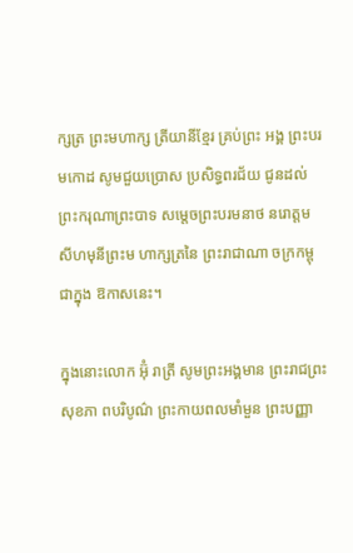ក្សត្រ ព្រះមហាក្ស ត្រីយានីខ្មែរ គ្រប់ព្រះ អង្គ ព្រះបរមកោដ សូមជួយប្រោស ប្រសិទ្ធពរជ័យ ជូនដល់ ព្រះករុណាព្រះបាទ សម្តេចព្រះបរមនាថ នរោត្តម សីហមុនីព្រះម ហាក្សត្រនៃ ព្រះរាជាណា ចក្រកម្ពុជាក្នុង ឱកាសនេះ។

ក្នុងនោះលោក អ៊ុំ រាត្រី សូមព្រះអង្គមាន ព្រះរាជព្រះសុខភា ពបរិបូណ៌ ព្រះកាយពលមាំមួន ព្រះបញ្ញា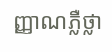ញ្ញាណភ្លឺថ្លា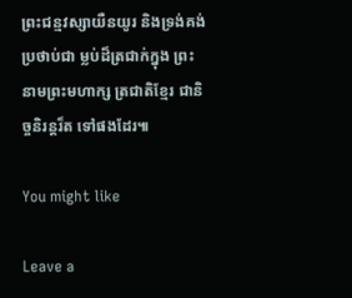ព្រះជន្មវស្សាយឺនយូរ និងទ្រង់គង់ប្រថាប់ជា ម្លប់ដ៏ត្រជាក់ក្នុង ព្រះនាមព្រះមហាក្ស ត្រជាតិខ្មែរ ជានិច្ចនិរន្តរ៏ត ទៅផងដែរ៕

You might like

Leave a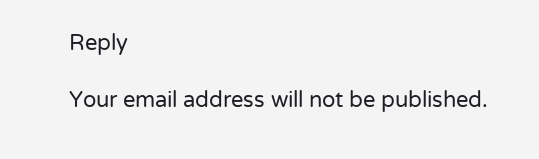Reply

Your email address will not be published.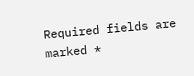Required fields are marked *